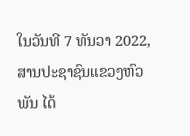ໃນວັນທີ 7 ທັນວາ 2022, ສານປະຊາຊົນແຂວງຫົວພັນ ໄດ້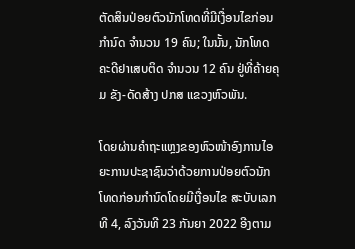ຕັດສິນປ່ອຍຕົວນັກໂທດທີ່ມີເງື່ອນໄຂກ່ອນກຳນົດ ຈໍານວນ 19 ຄົນ; ໃນນັ້ນ, ນັກໂທດຄະດີຢາເສບຕິດ ຈໍານວນ 12 ຄົນ ຢູ່ທີ່ຄ້າຍຄຸມ ຂັງ-ດັດສ້າງ ປກສ ແຂວງຫົວພັນ.

ໂດຍຜ່ານຄຳຖະແຫຼງຂອງຫົວໜ້າອົງການໄອຍະການປະຊາຊົນວ່າດ້ວຍການປ່ອຍຕົວນັກໂທດກ່ອນກຳນົດໂດຍມີເງື່ອນໄຂ ສະບັບເລກທີ 4, ລົງວັນທີ 23 ກັນຍາ 2022 ອີງຕາມ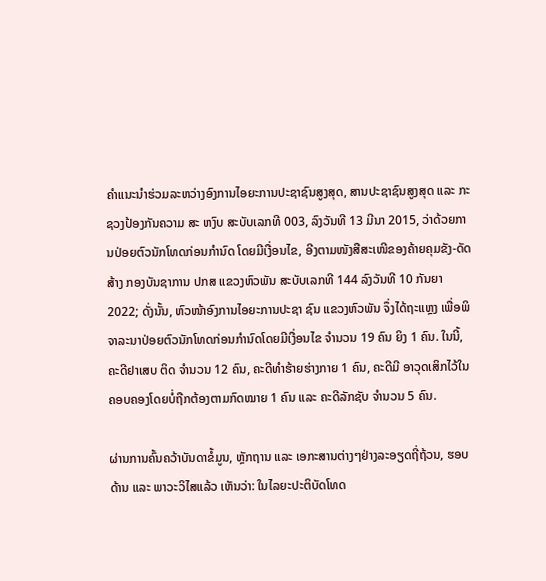ຄຳແນະນຳຮ່ວມລະຫວ່າງອົງການໄອຍະການປະຊາຊົນສູງສຸດ, ສານປະຊາຊົນສູງສຸດ ແລະ ກະຊວງປ້ອງກັນຄວາມ ສະ ຫງົບ ສະບັບເລກທີ 003, ລົງວັນທີ 13 ມີນາ 2015, ວ່າດ້ວຍການປ່ອຍຕົວນັກໂທດກ່ອນກຳນົດ ໂດຍມີເງື່ອນໄຂ, ອີງຕາມໜັງສືສະເໜີຂອງຄ້າຍຄຸມຂັງ-ດັດສ້າງ ກອງບັນຊາການ ປກສ ແຂວງຫົວພັນ ສະບັບເລກທີ 144 ລົງວັນທີ 10 ກັນຍາ 2022; ດັ່ງນັ້ນ, ຫົວໜ້າອົງການໄອຍະການປະຊາ ຊົນ ແຂວງຫົວພັນ ຈຶ່ງໄດ້ຖະແຫຼງ ເພື່ອພິຈາລະນາປ່ອຍຕົວນັກໂທດກ່ອນກຳນົດໂດຍມີເງື່ອນໄຂ ຈຳນວນ 19 ຄົນ ຍິງ 1 ຄົນ. ໃນນີ້, ຄະດີຢາເສບ ຕິດ ຈຳນວນ 12 ຄົນ, ຄະດີທຳຮ້າຍຮ່າງກາຍ 1 ຄົນ, ຄະດີມີ ອາວຸດເສິກໄວ້ໃນຄອບຄອງໂດຍບໍ່ຖືກຕ້ອງຕາມກົດໝາຍ 1 ຄົນ ແລະ ຄະດີລັກຊັບ ຈຳນວນ 5 ຄົນ.

ຜ່ານການຄົ້ນຄວ້າບັນດາຂໍ້ມູນ, ຫຼັກຖານ ແລະ ເອກະສານຕ່າງໆຢ່າງລະອຽດຖີ່ຖ້ວນ, ຮອບດ້ານ ແລະ ພາວະວິໄສແລ້ວ ເຫັນວ່າ: ໃນໄລຍະປະຕິບັດໂທດ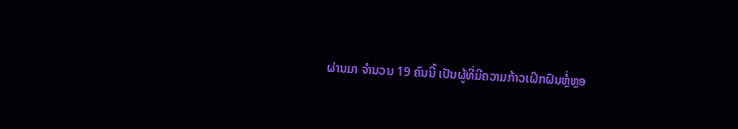ຜ່ານມາ ຈຳນວນ 19 ຄົນນີ້ ເປັນຜູ້ທີ່ມີຄວາມກ້າວເຝິກຝົນຫຼ່ໍຫຼອ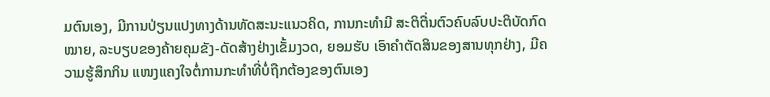ມຕົນເອງ, ມີການປ່ຽນແປງທາງດ້ານທັດສະນະແນວຄິດ, ການກະທຳມີ ສະຕິຕື່ນຕົວຄົບລົບປະຕິບັດກົດໝາຍ, ລະບຽບຂອງຄ້າຍຄຸມຂັງ-ດັດສ້າງຢ່າງເຂັ້ມງວດ, ຍອມຮັບ ເອົາຄຳຕັດສິນຂອງສານທຸກຢ່າງ, ມີຄວາມຮູ້ສຶກກິນ ແໜງແຄງໃຈຕໍ່ການກະທຳທີ່ບໍ່ຖືກຕ້ອງຂອງຕົນເອງ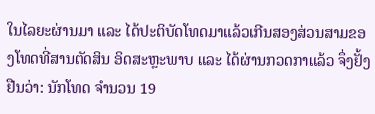ໃນໄລຍະຜ່ານມາ ແລະ ໄດ້ປະຕິບັດໂທດມາແລ້ວເກີນສອງສ່ວນສາມຂອງໂທດທີ່ສານຕັດສິນ ອິດສະຫຼະພາບ ແລະ ໄດ້ຜ່ານກວດກາແລ້ວ ຈຶ່ງຢັ້ງຢືນວ່າ: ນັກໂທດ ຈໍານວນ 19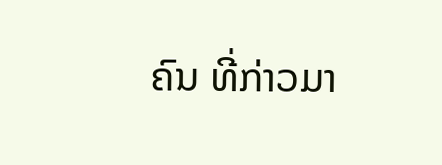ຄົນ ທີ່ກ່າວມາ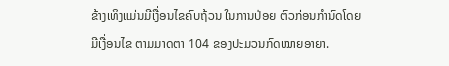ຂ້າງເທິງແມ່ນມີເງື່ອນໄຂຄົບຖ້ວນ ໃນການປ່ອຍ ຕົວກ່ອນກຳນົດໂດຍມີເງື່ອນໄຂ ຕາມມາດຕາ 104 ຂອງປະມວນກົດໝາຍອາຍາ.